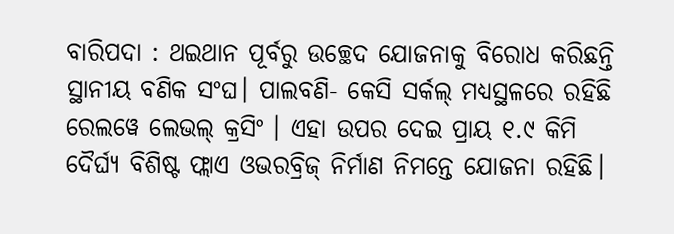ବାରିପଦା : ଥଇଥାନ ପୂର୍ବରୁ ଉଚ୍ଛେଦ ଯୋଜନାକୁ ବିରୋଧ କରିଛନ୍ତି ସ୍ଥାନୀୟ ବଣିକ ସଂଘ। ପାଲବଣି- କେସି ସର୍କଲ୍ ମଧ୍ୟସ୍ଥଳରେ ରହିଛି ରେଲୱେ ଲେଭଲ୍ କ୍ରସିଂ । ଏହା ଉପର ଦେଇ ପ୍ରାୟ ୧.୯ କିମି ଦୈର୍ଘ୍ୟ ବିଶିଷ୍ଟ ଫ୍ଲାଏ ଓଭରବ୍ରିଜ୍ ନିର୍ମାଣ ନିମନ୍ତେ ଯୋଜନା ରହିଛି।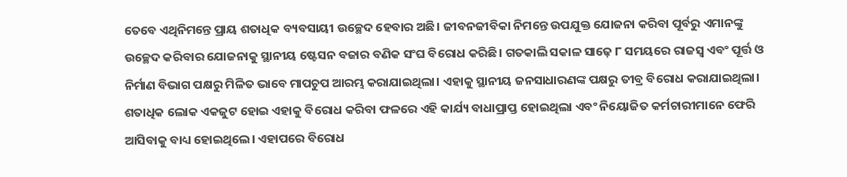ତେବେ ଏଥିନିମନ୍ତେ ପ୍ରାୟ ଶତାଧିକ ବ୍ୟବସାୟୀ ଉଚ୍ଛେଦ ହେବାର ଅଛି। ଜୀବନଜୀବିକା ନିମନ୍ତେ ଉପଯୁକ୍ତ ଯୋଜନା କରିବା ପୂର୍ବରୁ ଏମାନଙ୍କୁ ଉଚ୍ଛେଦ କରିବାର ଯୋଜନାକୁ ସ୍ଥାନୀୟ ଷ୍ଟେସନ ବଜାର ବଣିକ ସଂଘ ବିରୋଧ କରିଛି। ଗତକାଲି ସକାଳ ସାଢ଼େ ୮ ସମୟରେ ରାଜସ୍ୱ ଏବଂ ପୂର୍ତ୍ତ ଓ ନିର୍ମାଣ ବିଭାଗ ପକ୍ଷରୁ ମିଳିତ ଭାବେ ମାପଚୁପ ଆରମ୍ଭ କରାଯାଇଥିଲା। ଏହାକୁ ସ୍ଥାନୀୟ ଜନସାଧାରଣଙ୍କ ପକ୍ଷରୁ ତୀବ୍ର ବିରୋଧ କରାଯାଇଥିଲା। ଶତାଧିକ ଲୋକ ଏକଜୁଟ ହୋଇ ଏହାକୁ ବିରୋଧ କରିବା ଫଳରେ ଏହି କାର୍ଯ୍ୟ ବାଧାପ୍ରାପ୍ତ ହୋଇଥିଲା ଏବଂ ନିୟୋଜିତ କର୍ମଚାରୀମାନେ ଫେରି ଆସିବାକୁ ବାଧ୍ୟ ହୋଇଥିଲେ। ଏହାପରେ ବିରୋଧ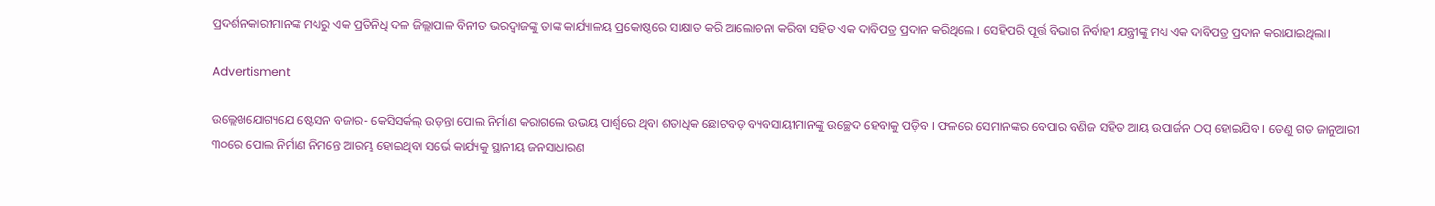ପ୍ରଦର୍ଶନକାରୀମାନଙ୍କ ମଧ୍ୟରୁ ଏକ ପ୍ରତିନିଧି ଦଳ ଜିଲ୍ଲାପାଳ ବିନୀତ ଭରଦ୍ୱାଜଙ୍କୁ ତାଙ୍କ କାର୍ଯ୍ୟାଳୟ ପ୍ରକୋଷ୍ଠରେ ସାକ୍ଷାତ କରି ଆଲୋଚନା କରିବା ସହିତ ଏକ ଦାବିପତ୍ର ପ୍ରଦାନ କରିଥିଲେ । ସେହିପରି ପୂର୍ତ୍ତ ବିଭାଗ ନିର୍ବାହୀ ଯନ୍ତ୍ରୀଙ୍କୁ ମଧ୍ୟ ଏକ ଦାବିପତ୍ର ପ୍ରଦାନ କରାଯାଇଥିଲା।

Advertisment

ଉଲ୍ଲେଖଯୋଗ୍ୟଯେ ଷ୍ଟେସନ ବଜାର- କେସିସର୍କଲ୍ ଉଡ଼ନ୍ତା ପୋଲ ନିର୍ମାଣ କରାଗଲେ ଉଭୟ ପାର୍ଶ୍ବରେ ଥିବା ଶତାଧିକ ଛୋଟବଡ଼ ବ୍ୟବସାୟୀମାନଙ୍କୁ ଉଚ୍ଛେଦ ହେବାକୁ ପଡ଼ିବ । ଫଳରେ ସେମାନଙ୍କର ବେପାର ବଣିଜ ସହିତ ଆୟ ଉପାର୍ଜନ ଠପ୍ ହୋଇଯିବ । ତେଣୁ ଗତ ଜାନୁଆରୀ ୩୦ରେ ପୋଲ ନିର୍ମାଣ ନିମନ୍ତେ ଆରମ୍ଭ ହୋଇଥିବା ସର୍ଭେ କାର୍ଯ୍ୟକୁ ସ୍ଥାନୀୟ ଜନସାଧାରଣ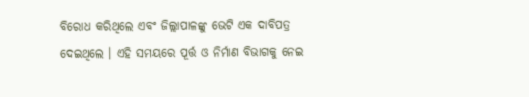ବିରୋଧ କରିଥିଲେ ଏବଂ ଜିଲ୍ଲାପାଳଙ୍କୁ ଭେଟି ଏକ ଦାବିପତ୍ର ଦେଇଥିଲେ । ଏହି ସମୟରେ ପୂର୍ତ୍ତ ଓ ନିର୍ମାଣ ବିଭାଗକୁ ନେଇ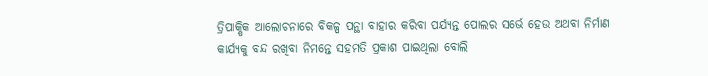ତ୍ରିପାକ୍ଷିକ ଆଲୋଚନାରେ ବିକଳ୍ପ ପନ୍ଥା ବାହାର କରିବା ପର୍ଯ୍ୟନ୍ତ ପୋଲର ସର୍ଭେ ହେଉ ଅଥବା ନିର୍ମାଣ କାର୍ଯ୍ୟକୁ ବନ୍ଦ ରଖିବା ନିମନ୍ତେ ସହମତି ପ୍ରକାଶ ପାଇଥିଲା ବୋଲି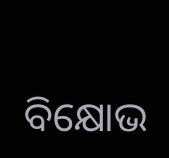ବିକ୍ଷୋଭ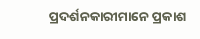ପ୍ରଦର୍ଶନକାରୀମାନେ ପ୍ରକାଶ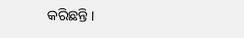କରିଛନ୍ତି ।